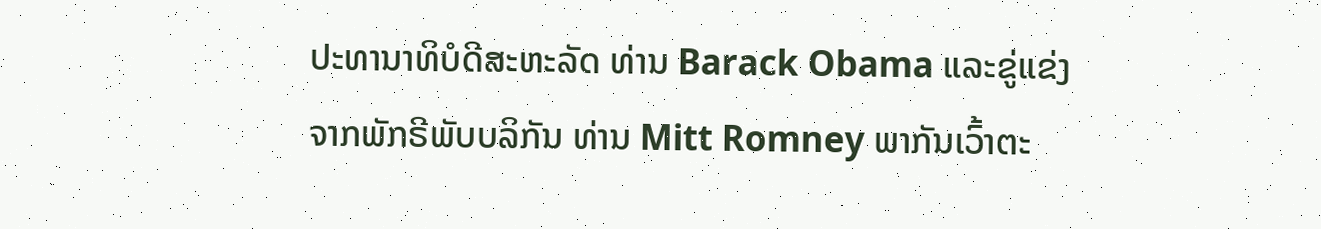ປະທານາທິບໍດີສະຫະລັດ ທ່ານ Barack Obama ແລະຂູ່ແຂ່ງ
ຈາກພັກຣີພັບບລິກັນ ທ່ານ Mitt Romney ພາກັນເວົ້າຕະ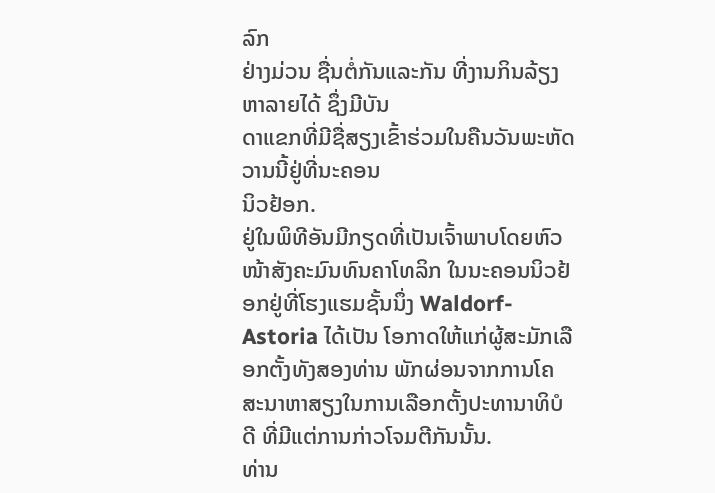ລົກ
ຢ່າງມ່ວນ ຊື່ນຕໍ່ກັນແລະກັນ ທີ່ງານກິນລ້ຽງຫາລາຍໄດ້ ຊຶ່ງມີບັນ
ດາແຂກທີ່ມີຊື່ສຽງເຂົ້າຮ່ວມໃນຄືນວັນພະຫັດວານນີ້ຢູ່ທີ່ນະຄອນ
ນິວຢ້ອກ.
ຢູ່ໃນພິທີອັນມີກຽດທີ່ເປັນເຈົ້າພາບໂດຍຫົວໜ້າສັງຄະມົນທົນຄາໂທລິກ ໃນນະຄອນນິວຢ້ອກຢູ່ທີ່ໂຮງແຮມຊັ້ນນຶ່ງ Waldorf-Astoria ໄດ້ເປັນ ໂອກາດໃຫ້ແກ່ຜູ້ສະມັກເລືອກຕັ້ງທັງສອງທ່ານ ພັກຜ່ອນຈາກການໂຄ ສະນາຫາສຽງໃນການເລືອກຕັ້ງປະທານາທິບໍດີ ທີ່ມີແຕ່ການກ່າວໂຈມຕີກັນນັ້ນ.
ທ່ານ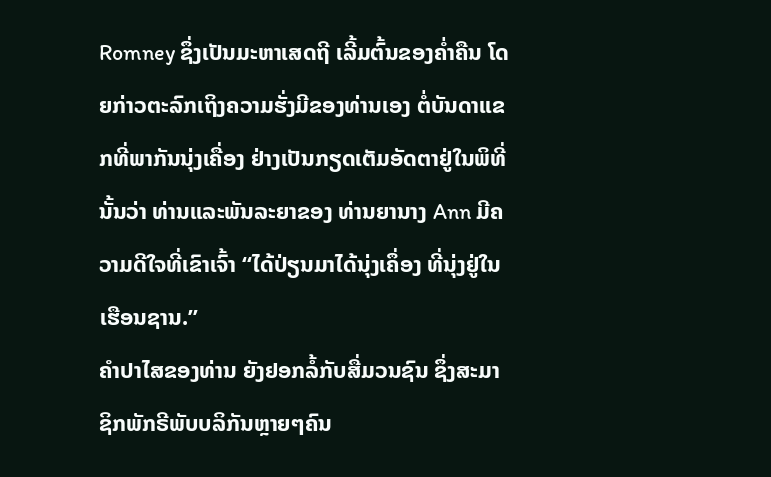Romney ຊຶ່ງເປັນມະຫາເສດຖີ ເລີ້ມຕົ້ນຂອງຄໍ່າຄືນ ໂດຍກ່າວຕະລົກເຖິງຄວາມຮັ່ງມີຂອງທ່ານເອງ ຕໍ່ບັນດາແຂກທີ່ພາກັນນຸ່ງເຄື່ອງ ຢ່າງເປັນກຽດເຕັມອັດຕາຢູ່ໃນພິທີ່ນັ້ນວ່າ ທ່ານແລະພັນລະຍາຂອງ ທ່ານຍານາງ Ann ມີຄວາມດີໃຈທີ່ເຂົາເຈົ້າ “ໄດ້ປ່ຽນມາໄດ້ນຸ່ງເຄຶ່ອງ ທີ່ນຸ່ງຢູ່ໃນເຮືອນຊານ.”
ຄໍາປາໄສຂອງທ່ານ ຍັງຢອກລໍ້ກັບສື່ມວນຊົນ ຊຶ່ງສະມາຊິກພັກຣີພັບບລິກັນຫຼາຍໆຄົນ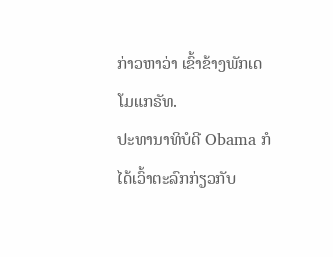ກ່າວຫາວ່າ ເຂົ້າຂ້າງພັກເດໂມແກຣັທ.
ປະທານາທິບໍດີ Obama ກໍໄດ້ເວົ້າຕະລົກກ່ຽວກັບ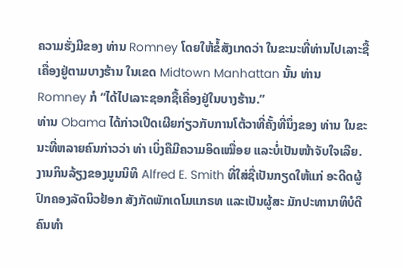ຄວາມຮັ່ງມີຂອງ ທ່ານ Romney ໂດຍໃຫ້ຂໍ້ສັງເກດວ່າ ໃນຂະນະທີ່ທ່ານໄປເລາະຊື້ເຄື່ອງຢູ່ຕາມບາງຮ້ານ ໃນເຂດ Midtown Manhattan ນັ້ນ ທ່ານ Romney ກໍ “ໄດ້ໄປເລາະຊອກຊື້ເຄື່ອງຢູ່ໃນບາງຮ້ານ.”
ທ່ານ Obama ໄດ້ກ່າວເປີດເຜີຍກ່ຽວກັບການໂຕ້ວາທີ່ຄັ້ງທີ່ນຶ່ງຂອງ ທ່ານ ໃນຂະນະທີ່ຫລາຍຄົນກ່າວວ່າ ທ່າ ເບິ່ງຄືມີຄວາມອິດເໝື່ອຍ ແລະບໍ່ເປັນໜ້າຈັບໃຈເລີຍ.
ງານກິນລ້ຽງຂອງມູນນິທິ Alfred E. Smith ທີ່ໃສ່ຊື່ເປັນກຽດໃຫ້ແກ່ ອະດີດຜູ້ປົກຄອງລັດນິວຢ້ອກ ສັງກັດພັກເດໂມແກຣທ ແລະເປັນຜູ້ສະ ມັກປະທານາທິບໍດີຄົນທໍາ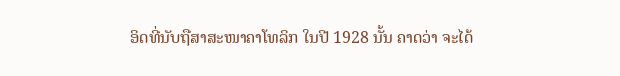ອິດທີ່ນັບຖືສາສະໜາຄາໂທລິກ ໃນປີ 1928 ນັ້ນ ຄາດວ່າ ຈະໄດ້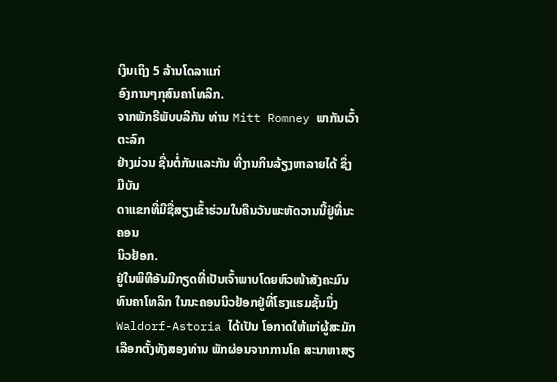ເງິນເຖິງ 5 ລ້ານໂດລາແກ່
ອົງການໆກຸສົນຄາໂທລິກ.
ຈາກພັກຣີພັບບລິກັນ ທ່ານ Mitt Romney ພາກັນເວົ້າຕະລົກ
ຢ່າງມ່ວນ ຊື່ນຕໍ່ກັນແລະກັນ ທີ່ງານກິນລ້ຽງຫາລາຍໄດ້ ຊຶ່ງມີບັນ
ດາແຂກທີ່ມີຊື່ສຽງເຂົ້າຮ່ວມໃນຄືນວັນພະຫັດວານນີ້ຢູ່ທີ່ນະຄອນ
ນິວຢ້ອກ.
ຢູ່ໃນພິທີອັນມີກຽດທີ່ເປັນເຈົ້າພາບໂດຍຫົວໜ້າສັງຄະມົນທົນຄາໂທລິກ ໃນນະຄອນນິວຢ້ອກຢູ່ທີ່ໂຮງແຮມຊັ້ນນຶ່ງ Waldorf-Astoria ໄດ້ເປັນ ໂອກາດໃຫ້ແກ່ຜູ້ສະມັກເລືອກຕັ້ງທັງສອງທ່ານ ພັກຜ່ອນຈາກການໂຄ ສະນາຫາສຽ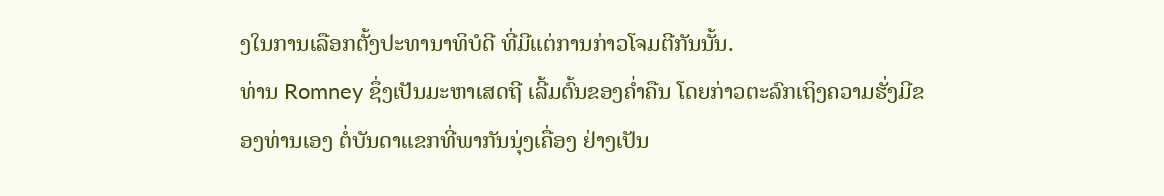ງໃນການເລືອກຕັ້ງປະທານາທິບໍດີ ທີ່ມີແຕ່ການກ່າວໂຈມຕີກັນນັ້ນ.
ທ່ານ Romney ຊຶ່ງເປັນມະຫາເສດຖີ ເລີ້ມຕົ້ນຂອງຄໍ່າຄືນ ໂດຍກ່າວຕະລົກເຖິງຄວາມຮັ່ງມີຂອງທ່ານເອງ ຕໍ່ບັນດາແຂກທີ່ພາກັນນຸ່ງເຄື່ອງ ຢ່າງເປັນ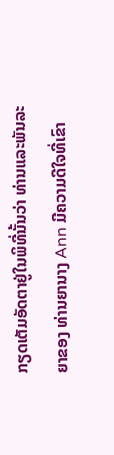ກຽດເຕັມອັດຕາຢູ່ໃນພິທີ່ນັ້ນວ່າ ທ່ານແລະພັນລະຍາຂອງ ທ່ານຍານາງ Ann ມີຄວາມດີໃຈທີ່ເຂົາ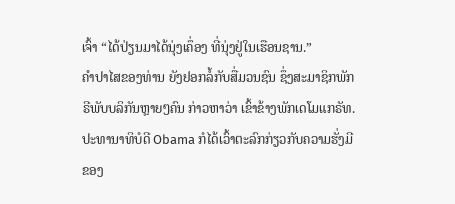ເຈົ້າ “ໄດ້ປ່ຽນມາໄດ້ນຸ່ງເຄຶ່ອງ ທີ່ນຸ່ງຢູ່ໃນເຮືອນຊານ.”
ຄໍາປາໄສຂອງທ່ານ ຍັງຢອກລໍ້ກັບສື່ມວນຊົນ ຊຶ່ງສະມາຊິກພັກຣີພັບບລິກັນຫຼາຍໆຄົນ ກ່າວຫາວ່າ ເຂົ້າຂ້າງພັກເດໂມແກຣັທ.
ປະທານາທິບໍດີ Obama ກໍໄດ້ເວົ້າຕະລົກກ່ຽວກັບຄວາມຮັ່ງມີຂອງ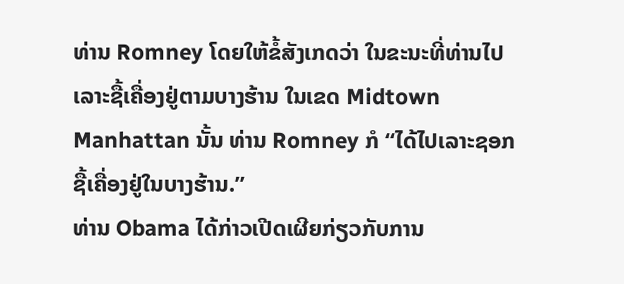ທ່ານ Romney ໂດຍໃຫ້ຂໍ້ສັງເກດວ່າ ໃນຂະນະທີ່ທ່ານໄປເລາະຊື້ເຄື່ອງຢູ່ຕາມບາງຮ້ານ ໃນເຂດ Midtown Manhattan ນັ້ນ ທ່ານ Romney ກໍ “ໄດ້ໄປເລາະຊອກຊື້ເຄື່ອງຢູ່ໃນບາງຮ້ານ.”
ທ່ານ Obama ໄດ້ກ່າວເປີດເຜີຍກ່ຽວກັບການ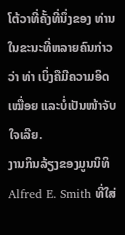ໂຕ້ວາທີ່ຄັ້ງທີ່ນຶ່ງຂອງ ທ່ານ ໃນຂະນະທີ່ຫລາຍຄົນກ່າວວ່າ ທ່າ ເບິ່ງຄືມີຄວາມອິດເໝື່ອຍ ແລະບໍ່ເປັນໜ້າຈັບໃຈເລີຍ.
ງານກິນລ້ຽງຂອງມູນນິທິ Alfred E. Smith ທີ່ໃສ່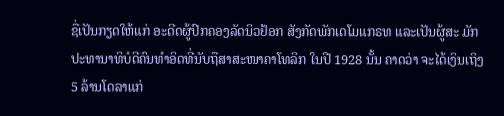ຊື່ເປັນກຽດໃຫ້ແກ່ ອະດີດຜູ້ປົກຄອງລັດນິວຢ້ອກ ສັງກັດພັກເດໂມແກຣທ ແລະເປັນຜູ້ສະ ມັກປະທານາທິບໍດີຄົນທໍາອິດທີ່ນັບຖືສາສະໜາຄາໂທລິກ ໃນປີ 1928 ນັ້ນ ຄາດວ່າ ຈະໄດ້ເງິນເຖິງ 5 ລ້ານໂດລາແກ່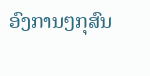ອົງການໆກຸສົນ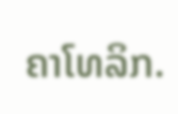ຄາໂທລິກ.